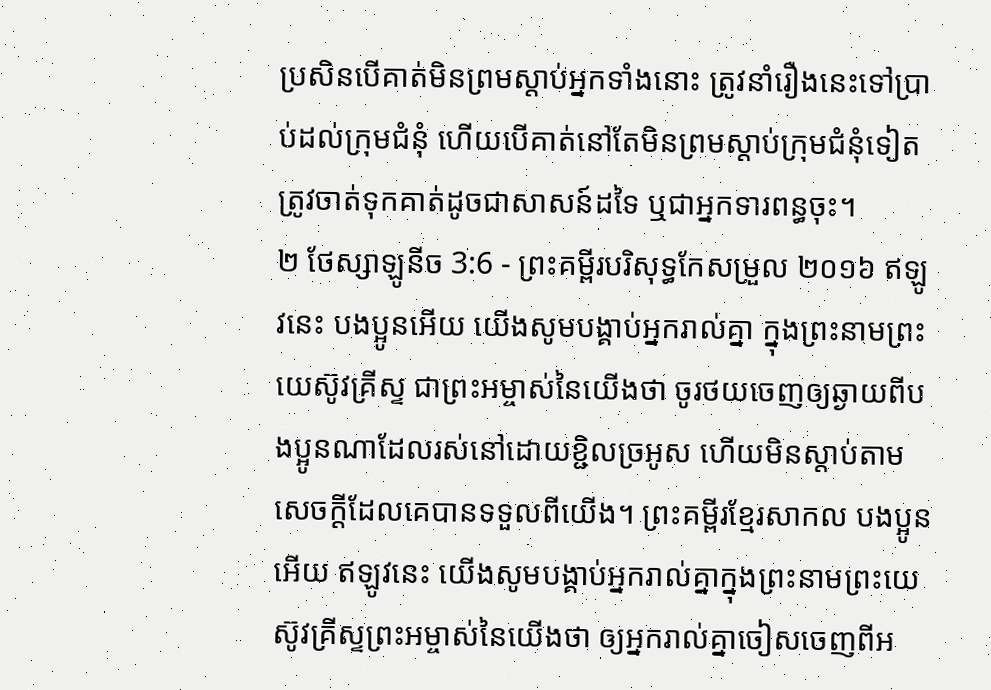ប្រសិនបើគាត់មិនព្រមស្តាប់អ្នកទាំងនោះ ត្រូវនាំរឿងនេះទៅប្រាប់ដល់ក្រុមជំនុំ ហើយបើគាត់នៅតែមិនព្រមស្តាប់ក្រុមជំនុំទៀត ត្រូវចាត់ទុកគាត់ដូចជាសាសន៍ដទៃ ឬជាអ្នកទារពន្ធចុះ។
២ ថែស្សាឡូនីច 3:6 - ព្រះគម្ពីរបរិសុទ្ធកែសម្រួល ២០១៦ ឥឡូវនេះ បងប្អូនអើយ យើងសូមបង្គាប់អ្នករាល់គ្នា ក្នុងព្រះនាមព្រះយេស៊ូវគ្រីស្ទ ជាព្រះអម្ចាស់នៃយើងថា ចូរថយចេញឲ្យឆ្ងាយពីបងប្អូនណាដែលរស់នៅដោយខ្ជិលច្រអូស ហើយមិនស្តាប់តាមសេចក្ដីដែលគេបានទទួលពីយើង។ ព្រះគម្ពីរខ្មែរសាកល បងប្អូនអើយ ឥឡូវនេះ យើងសូមបង្គាប់អ្នករាល់គ្នាក្នុងព្រះនាមព្រះយេស៊ូវគ្រីស្ទព្រះអម្ចាស់នៃយើងថា ឲ្យអ្នករាល់គ្នាចៀសចេញពីអ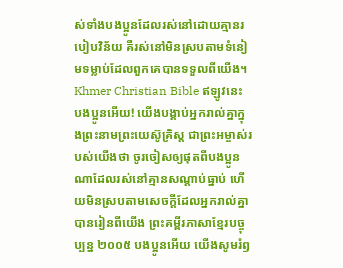ស់ទាំងបងប្អូនដែលរស់នៅដោយគ្មានរបៀបវិន័យ គឺរស់នៅមិនស្របតាមទំនៀមទម្លាប់ដែលពួកគេបានទទួលពីយើង។ Khmer Christian Bible ឥឡូវនេះ បងប្អូនអើយ! យើងបង្គាប់អ្នករាល់គ្នាក្នុងព្រះនាមព្រះយេស៊ូគ្រិស្ដ ជាព្រះអម្ចាស់របស់យើងថា ចូរចៀសឲ្យផុតពីបងប្អូនណាដែលរស់នៅគ្មានសណ្ដាប់ធ្នាប់ ហើយមិនស្របតាមសេចក្ដីដែលអ្នករាល់គ្នាបានរៀនពីយើង ព្រះគម្ពីរភាសាខ្មែរបច្ចុប្បន្ន ២០០៥ បងប្អូនអើយ យើងសូមរំឭ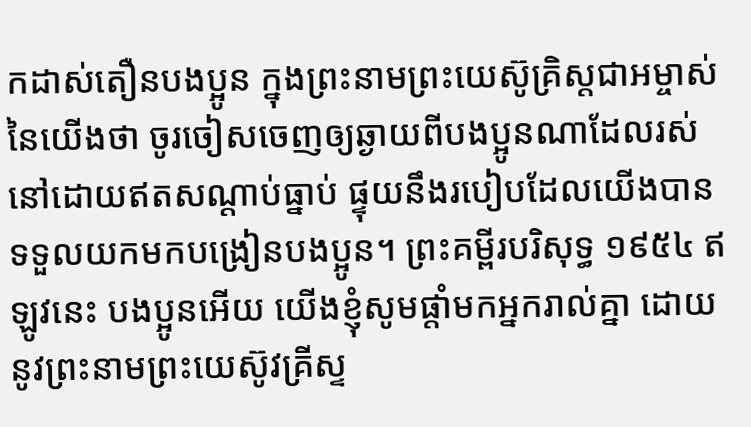កដាស់តឿនបងប្អូន ក្នុងព្រះនាមព្រះយេស៊ូគ្រិស្តជាអម្ចាស់នៃយើងថា ចូរចៀសចេញឲ្យឆ្ងាយពីបងប្អូនណាដែលរស់នៅដោយឥតសណ្ដាប់ធ្នាប់ ផ្ទុយនឹងរបៀបដែលយើងបានទទួលយកមកបង្រៀនបងប្អូន។ ព្រះគម្ពីរបរិសុទ្ធ ១៩៥៤ ឥឡូវនេះ បងប្អូនអើយ យើងខ្ញុំសូមផ្តាំមកអ្នករាល់គ្នា ដោយនូវព្រះនាមព្រះយេស៊ូវគ្រីស្ទ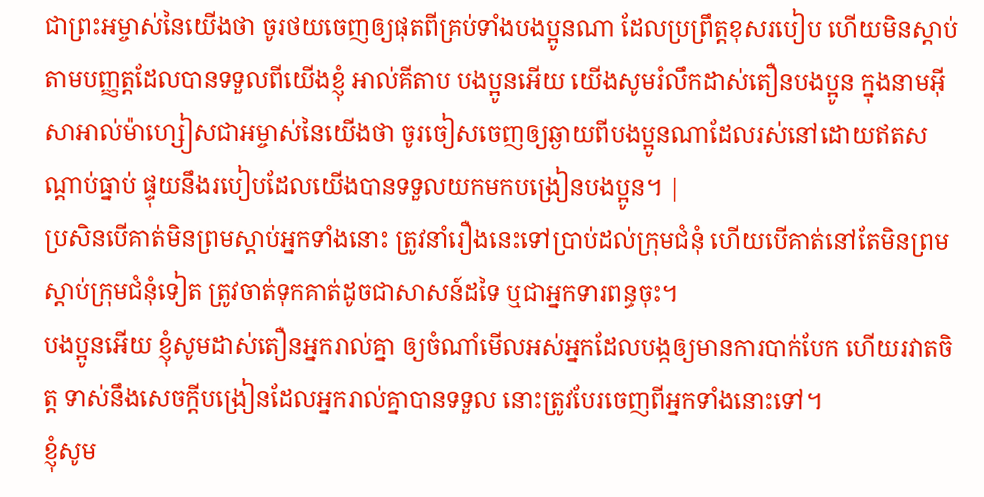ជាព្រះអម្ចាស់នៃយើងថា ចូរថយចេញឲ្យផុតពីគ្រប់ទាំងបងប្អូនណា ដែលប្រព្រឹត្តខុសរបៀប ហើយមិនស្តាប់តាមបញ្ញត្តដែលបានទទួលពីយើងខ្ញុំ អាល់គីតាប បងប្អូនអើយ យើងសូមរំលឹកដាស់តឿនបងប្អូន ក្នុងនាមអ៊ីសាអាល់ម៉ាហ្សៀសជាអម្ចាស់នៃយើងថា ចូរចៀសចេញឲ្យឆ្ងាយពីបងប្អូនណាដែលរស់នៅដោយឥតសណ្ដាប់ធ្នាប់ ផ្ទុយនឹងរបៀបដែលយើងបានទទួលយកមកបង្រៀនបងប្អូន។ |
ប្រសិនបើគាត់មិនព្រមស្តាប់អ្នកទាំងនោះ ត្រូវនាំរឿងនេះទៅប្រាប់ដល់ក្រុមជំនុំ ហើយបើគាត់នៅតែមិនព្រមស្តាប់ក្រុមជំនុំទៀត ត្រូវចាត់ទុកគាត់ដូចជាសាសន៍ដទៃ ឬជាអ្នកទារពន្ធចុះ។
បងប្អូនអើយ ខ្ញុំសូមដាស់តឿនអ្នករាល់គ្នា ឲ្យចំណាំមើលអស់អ្នកដែលបង្កឲ្យមានការបាក់បែក ហើយរវាតចិត្ត ទាស់នឹងសេចក្តីបង្រៀនដែលអ្នករាល់គ្នាបានទទួល នោះត្រូវបែរចេញពីអ្នកទាំងនោះទៅ។
ខ្ញុំសូម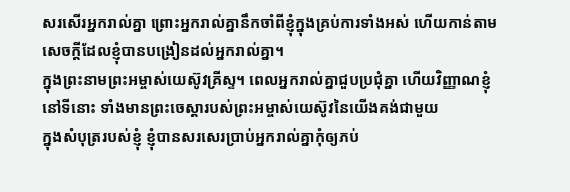សរសើរអ្នករាល់គ្នា ព្រោះអ្នករាល់គ្នានឹកចាំពីខ្ញុំក្នុងគ្រប់ការទាំងអស់ ហើយកាន់តាមសេចក្តីដែលខ្ញុំបានបង្រៀនដល់អ្នករាល់គ្នា។
ក្នុងព្រះនាមព្រះអម្ចាស់យេស៊ូវគ្រីស្ទ។ ពេលអ្នករាល់គ្នាជួបប្រជុំគ្នា ហើយវិញ្ញាណខ្ញុំនៅទីនោះ ទាំងមានព្រះចេស្តារបស់ព្រះអម្ចាស់យេស៊ូវនៃយើងគង់ជាមួយ
ក្នុងសំបុត្ររបស់ខ្ញុំ ខ្ញុំបានសរសេរប្រាប់អ្នករាល់គ្នាកុំឲ្យភប់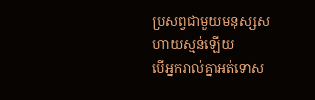ប្រសព្វជាមួយមនុស្សសហាយស្មន់ឡើយ
បើអ្នករាល់គ្នាអត់ទោស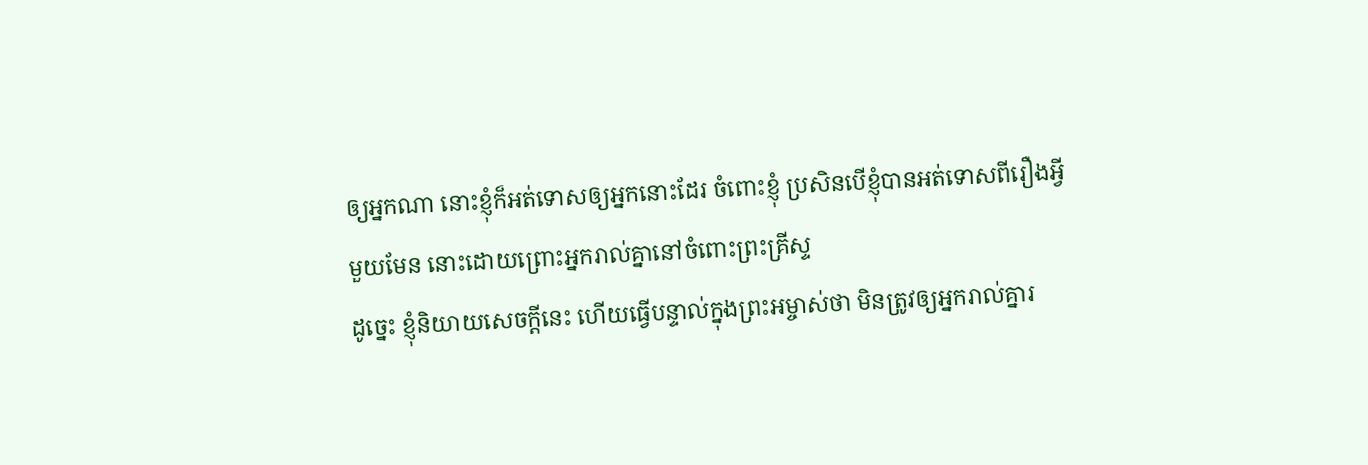ឲ្យអ្នកណា នោះខ្ញុំក៏អត់ទោសឲ្យអ្នកនោះដែរ ចំពោះខ្ញុំ ប្រសិនបើខ្ញុំបានអត់ទោសពីរឿងអ្វីមួយមែន នោះដោយព្រោះអ្នករាល់គ្នានៅចំពោះព្រះគ្រីស្ទ
ដូច្នេះ ខ្ញុំនិយាយសេចក្តីនេះ ហើយធ្វើបន្ទាល់ក្នុងព្រះអម្ចាស់ថា មិនត្រូវឲ្យអ្នករាល់គ្នារ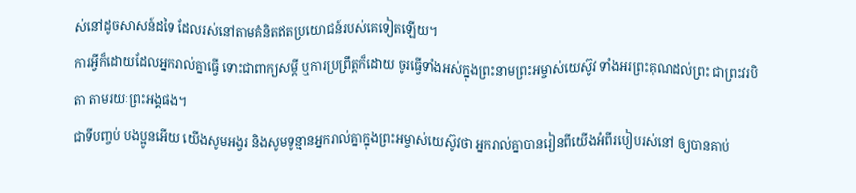ស់នៅដូចសាសន៍ដទៃ ដែលរស់នៅតាមគំនិតឥតប្រយោជន៍របស់គេទៀតឡើយ។
ការអ្វីក៏ដោយដែលអ្នករាល់គ្នាធ្វើ ទោះជាពាក្យសម្ដី ឬការប្រព្រឹត្តក៏ដោយ ចូរធ្វើទាំងអស់ក្នុងព្រះនាមព្រះអម្ចាស់យេស៊ូវ ទាំងអរព្រះគុណដល់ព្រះ ជាព្រះវរបិតា តាមរយៈព្រះអង្គផង។
ជាទីបញ្ចប់ បងប្អូនអើយ យើងសូមអង្វរ និងសូមទូន្មានអ្នករាល់គ្នាក្នុងព្រះអម្ចាស់យេស៊ូវថា អ្នករាល់គ្នាបានរៀនពីយើងអំពីរបៀបរស់នៅ ឲ្យបានគាប់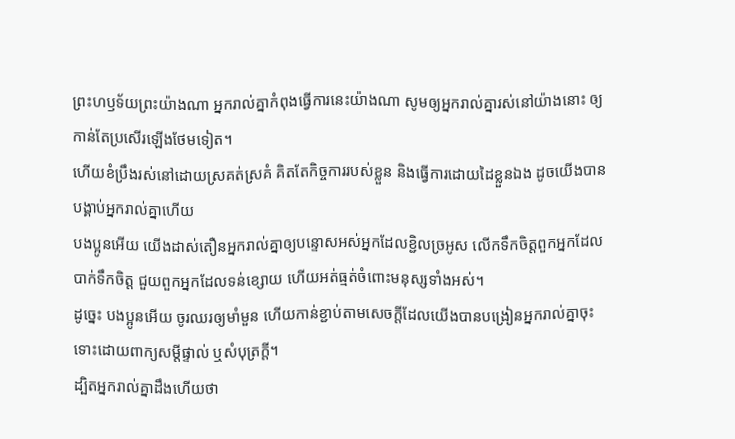ព្រះហឫទ័យព្រះយ៉ាងណា អ្នករាល់គ្នាកំពុងធ្វើការនេះយ៉ាងណា សូមឲ្យអ្នករាល់គ្នារស់នៅយ៉ាងនោះ ឲ្យកាន់តែប្រសើរឡើងថែមទៀត។
ហើយខំប្រឹងរស់នៅដោយស្រគត់ស្រគំ គិតតែកិច្ចការរបស់ខ្លួន និងធ្វើការដោយដៃខ្លួនឯង ដូចយើងបានបង្គាប់អ្នករាល់គ្នាហើយ
បងប្អូនអើយ យើងដាស់តឿនអ្នករាល់គ្នាឲ្យបន្ទោសអស់អ្នកដែលខ្ជិលច្រអូស លើកទឹកចិត្តពួកអ្នកដែលបាក់ទឹកចិត្ត ជួយពួកអ្នកដែលទន់ខ្សោយ ហើយអត់ធ្មត់ចំពោះមនុស្សទាំងអស់។
ដូច្នេះ បងប្អូនអើយ ចូរឈរឲ្យមាំមួន ហើយកាន់ខ្ជាប់តាមសេចក្ដីដែលយើងបានបង្រៀនអ្នករាល់គ្នាចុះ ទោះដោយពាក្យសម្ដីផ្ទាល់ ឬសំបុត្រក្តី។
ដ្បិតអ្នករាល់គ្នាដឹងហើយថា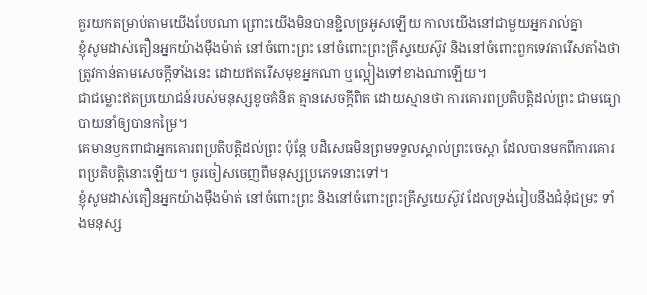គួរយកតម្រាប់តាមយើងបែបណា ព្រោះយើងមិនបានខ្ជិលច្រអូសឡើយ កាលយើងនៅជាមួយអ្នករាល់គ្នា
ខ្ញុំសូមដាស់តឿនអ្នកយ៉ាងម៉ឺងម៉ាត់ នៅចំពោះព្រះ នៅចំពោះព្រះគ្រីស្ទយេស៊ូវ និងនៅចំពោះពួកទេវតារើសតាំងថា ត្រូវកាន់តាមសេចក្ដីទាំងនេះ ដោយឥតរើសមុខអ្នកណា ឬល្អៀងទៅខាងណាឡើយ។
ជាជម្លោះឥតប្រយោជន៍របស់មនុស្សខូចគំនិត គ្មានសេចក្ដីពិត ដោយស្មានថា ការគោរពប្រតិបត្តិដល់ព្រះ ជាមធ្យោបាយនាំឲ្យបានកម្រៃ។
គេមានឫកពាជាអ្នកគោរពប្រតិបត្តិដល់ព្រះ ប៉ុន្តែ បដិសេធមិនព្រមទទួលស្គាល់ព្រះចេស្តា ដែលបានមកពីការគោរពប្រតិបត្តិនោះឡើយ។ ចូរចៀសចេញពីមនុស្សប្រភេទនោះទៅ។
ខ្ញុំសូមដាស់តឿនអ្នកយ៉ាងម៉ឺងម៉ាត់ នៅចំពោះព្រះ និងនៅចំពោះព្រះគ្រីស្ទយេស៊ូវ ដែលទ្រង់រៀបនឹងជំនុំជម្រះ ទាំងមនុស្ស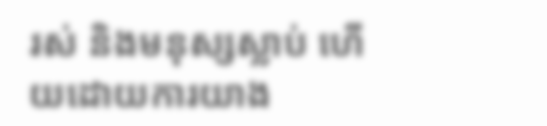រស់ និងមនុស្សស្លាប់ ហើយដោយការយាង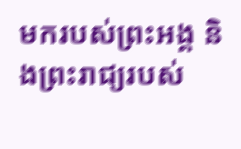មករបស់ព្រះអង្គ និងព្រះរាជ្យរបស់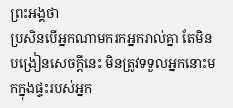ព្រះអង្គថា
ប្រសិនបើអ្នកណាមករកអ្នករាល់គ្នា តែមិនបង្រៀនសេចក្ដីនេះ មិនត្រូវទទួលអ្នកនោះមកក្នុងផ្ទះរបស់អ្នក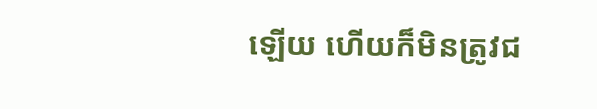ឡើយ ហើយក៏មិនត្រូវជ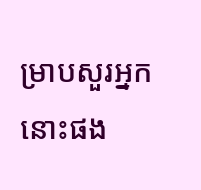ម្រាបសួរអ្នកនោះផង